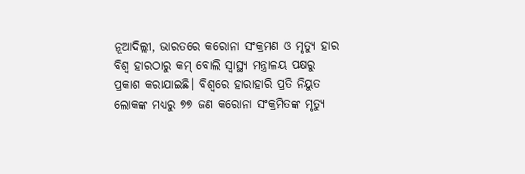ନୂଆଦିଲ୍ଲୀ, ଭାରତରେ କରୋନା ସଂକ୍ରମଣ ଓ ମୃତ୍ୟୁ ହାର ବିଶ୍ବ ହାରଠାରୁ କମ୍ ବୋଲି ସ୍ବାସ୍ଥ୍ୟ ମନ୍ତ୍ରାଳୟ ପକ୍ଷରୁ ପ୍ରକାଶ କରାଯାଇଛି। ବିଶ୍ୱରେ ହାରାହାରି ପ୍ରତି ନିୟୁତ ଲୋକଙ୍କ ମଧ୍ୟରୁ ୭୭ ଜଣ କରୋନା ସଂକ୍ରମିତଙ୍କ ମୃତ୍ୟୁ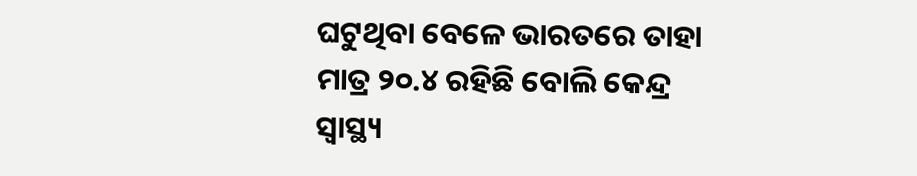ଘଟୁଥିବା ବେଳେ ଭାରତରେ ତାହା ମାତ୍ର ୨୦.୪ ରହିଛି ବୋଲି କେନ୍ଦ୍ର ସ୍ୱାସ୍ଥ୍ୟ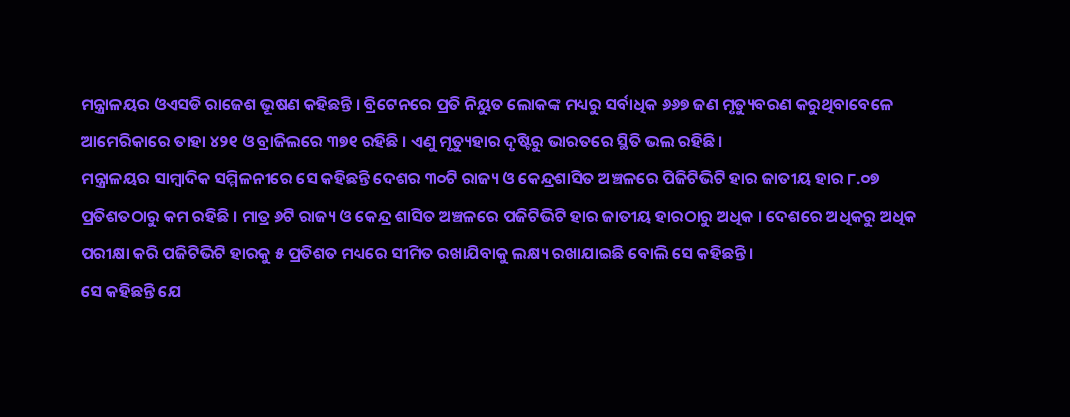ମନ୍ତ୍ରାଳୟର ଓଏସଡି ରାଜେଶ ଭୂଷଣ କହିଛନ୍ତି । ବ୍ରିଟେନରେ ପ୍ରତି ନିୟୁତ ଲୋକଙ୍କ ମଧ୍ୟରୁ ସର୍ବାଧିକ ୬୬୭ ଜଣ ମୃତ୍ୟୁବରଣ କରୁଥିବାବେଳେ ଆମେରିକାରେ ତାହା ୪୨୧ ଓ ବ୍ରାଜିଲରେ ୩୭୧ ରହିଛି । ଏଣୁ ମୃତ୍ୟୁହାର ଦୃଷ୍ଟିରୁ ଭାରତରେ ସ୍ଥିତି ଭଲ ରହିଛି।
ମନ୍ତ୍ରାଳୟର ସାମ୍ବାଦିକ ସମ୍ମିଳନୀରେ ସେ କହିଛନ୍ତି ଦେଶର ୩୦ଟି ରାଜ୍ୟ ଓ କେନ୍ଦ୍ରଶାସିତ ଅଞ୍ଚଳରେ ପିଜିଟିଭିଟି ହାର ଜାତୀୟ ହାର ୮.୦୭ ପ୍ରତିଶତଠାରୁ କମ ରହିଛି । ମାତ୍ର ୬ଟି ରାଜ୍ୟ ଓ କେନ୍ଦ୍ର ଶାସିତ ଅଞ୍ଚଳରେ ପଜିଟିଭିଟି ହାର ଜାତୀୟ ହାରଠାରୁ ଅଧିକ । ଦେଶରେ ଅଧିକରୁ ଅଧିକ ପରୀକ୍ଷା କରି ପଜିଟିଭିଟି ହାରକୁ ୫ ପ୍ରତିଶତ ମଧ୍ୟରେ ସୀମିତ ରଖାଯିବାକୁ ଲକ୍ଷ୍ୟ ରଖାଯାଇଛି ବୋଲି ସେ କହିଛନ୍ତି ।
ସେ କହିଛନ୍ତି ଯେ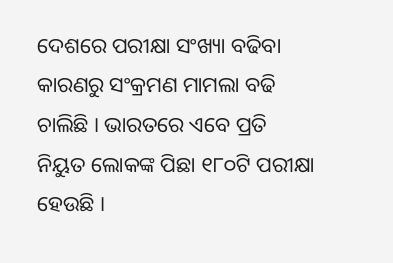ଦେଶରେ ପରୀକ୍ଷା ସଂଖ୍ୟା ବଢିବା କାରଣରୁ ସଂକ୍ରମଣ ମାମଲା ବଢି ଚାଲିଛି । ଭାରତରେ ଏବେ ପ୍ରତି ନିୟୁତ ଲୋକଙ୍କ ପିଛା ୧୮୦ଟି ପରୀକ୍ଷା ହେଉଛି ।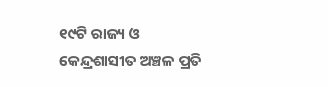୧୯ଟି ରାଜ୍ୟ ଓ କେନ୍ଦ୍ରଶାସୀତ ଅଞ୍ଚଳ ପ୍ରତି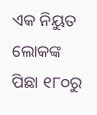ଏକ ନିୟୁତ ଲୋକଙ୍କ ପିଛା ୧୮୦ରୁ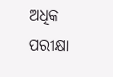ଅଧିକ ପରୀକ୍ଷା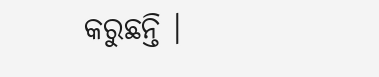କରୁଛନ୍ତି ।